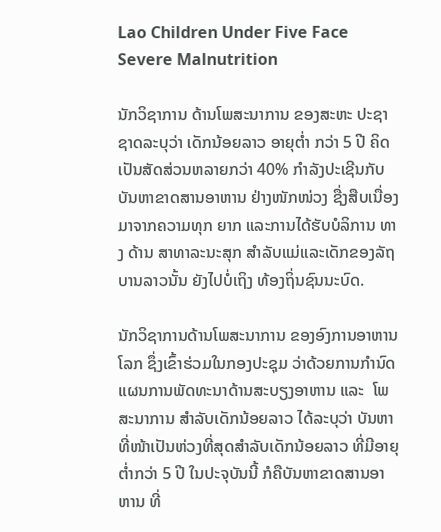Lao Children Under Five Face Severe Malnutrition

ນັກວິຊາການ ດ້ານໂພສະນາການ ຂອງສະຫະ ປະຊາຊາດລະບຸວ່າ ເດັກນ້ອຍລາວ ອາຍຸຕໍ່າ ກວ່າ 5 ປີ ຄິດເປັນສັດສ່ວນຫລາຍກວ່າ 40% ກຳລັງປະເຊີນກັບບັນຫາຂາດສານອາຫານ ຢ່າງໜັກໜ່ວງ ຊື່ງສືບເນື່ອງມາຈາກຄວາມທຸກ ຍາກ ແລະການໄດ້ຮັບບໍລິການ ທາງ ດ້ານ ສາທາລະນະສຸກ ສຳລັບແມ່ແລະເດັກຂອງລັຖ ບານລາວນັ້ນ ຍັງໄປບໍ່ເຖິງ ທ້ອງຖິ່ນຊົນນະບົດ.

ນັກວິຊາການດ້ານໂພສະນາການ ຂອງອົງການອາຫານໂລກ ຊຶ່ງເຂົ້າຮ່ວມໃນກອງປະຊຸມ ວ່າດ້ວຍການກຳນົດແຜນການພັດທະນາດ້ານສະບຽງອາຫານ ແລະ  ໂພສະນາການ ສຳລັບເດັກນ້ອຍລາວ ໄດ້ລະບຸວ່າ ບັນຫາທີ່ໜ້າເປັນຫ່ວງທີ່ສຸດສຳລັບເດັກນ້ອຍລາວ ທີ່ມີອາຍຸຕໍ່າກວ່າ 5 ປີ ໃນປະຈຸບັນນີ້ ກໍຄືບັນຫາຂາດສານອາຫານ ທີ່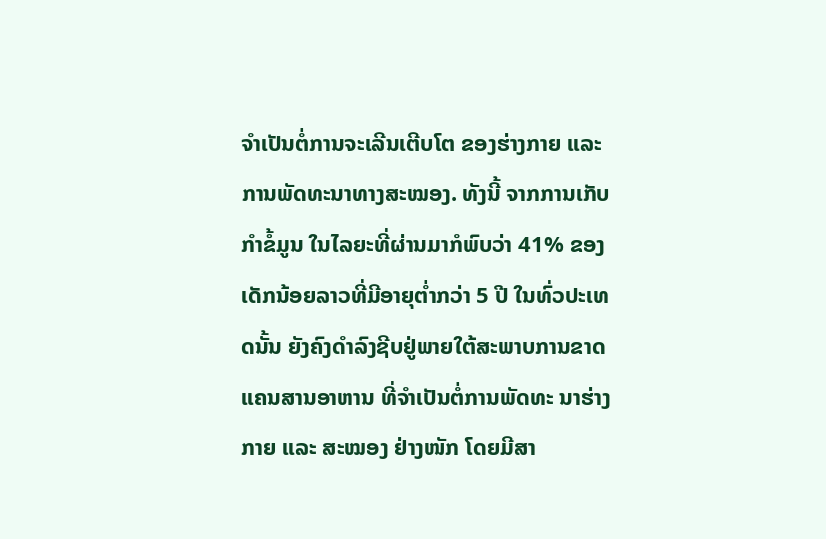ຈຳເປັນຕໍ່ການຈະເລີນເຕີບໂຕ ຂອງຮ່າງກາຍ ແລະ ການພັດທະນາທາງສະໝອງ. ທັງນີ້ ຈາກການເກັບກຳຂໍ້ມູນ ໃນໄລຍະທີ່ຜ່ານມາກໍພົບວ່າ 41% ຂອງເດັກນ້ອຍລາວທີ່ມີອາຍຸຕໍ່າກວ່າ 5 ປີ ໃນທົ່ວປະເທດນັ້ນ ຍັງຄົງດຳລົງຊີບຢູ່ພາຍໃຕ້ສະພາບການຂາດແຄນສານອາຫານ ທີ່ຈຳເປັນຕໍ່ການພັດທະ ນາຮ່າງກາຍ ແລະ ສະໝອງ ຢ່າງໜັກ ໂດຍມີສາ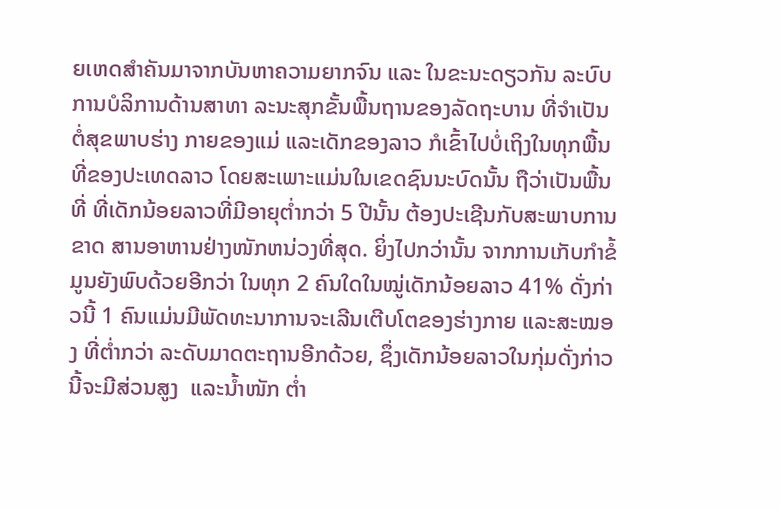ຍເຫດສຳຄັນມາຈາກບັນຫາຄວາມຍາກຈົນ ແລະ ໃນຂະນະດຽວກັນ ລະບົບການບໍລິການດ້ານສາທາ ລະນະສຸກຂັ້ນພື້ນຖານຂອງລັດຖະບານ ທີ່ຈຳເປັນຕໍ່ສຸຂພາບຮ່າງ ກາຍຂອງແມ່ ແລະເດັກຂອງລາວ ກໍເຂົ້າໄປບໍ່ເຖິງໃນທຸກພື້ນທີ່ຂອງປະເທດລາວ ໂດຍສະເພາະແມ່ນໃນເຂດຊົນນະບົດນັ້ນ ຖືວ່າເປັນພື້ນທີ່ ທີ່ເດັກນ້ອຍລາວທີ່ມີອາຍຸຕໍ່າກວ່າ 5 ປີນັ້ນ ຕ້ອງປະເຊີນກັບສະພາບການຂາດ ສານອາຫານຢ່າງໜັກຫນ່ວງທີ່ສຸດ. ຍິ່ງໄປກວ່ານັ້ນ ຈາກການເກັບກຳຂໍ້ມູນຍັງພົບດ້ວຍອີກວ່າ ໃນທຸກ 2 ຄົນໃດໃນໝູ່ເດັກນ້ອຍລາວ 41% ດັ່ງກ່າວນີ້ 1 ຄົນແມ່ນມີພັດທະນາການຈະເລີນເຕີບໂຕຂອງຮ່າງກາຍ ແລະສະໝອງ ທີ່ຕໍ່າກວ່າ ລະດັບມາດຕະຖານອີກດ້ວຍ, ຊຶ່ງເດັກນ້ອຍລາວໃນກຸ່ມດັ່ງກ່າວນີ້ຈະມີສ່ວນສູງ  ແລະນ້ຳໜັກ ຕໍ່າ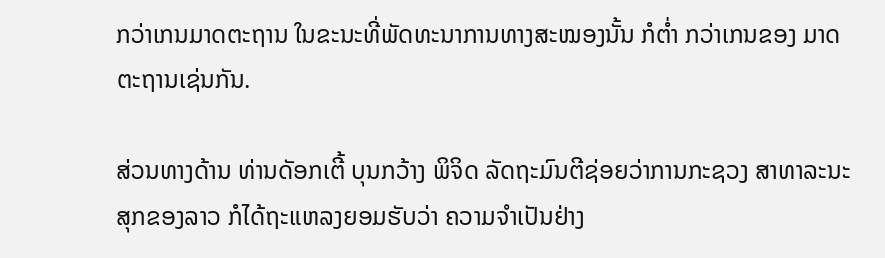ກວ່າເກນມາດຕະຖານ ໃນຂະນະທີ່ພັດທະນາການທາງສະໝອງນັ້ນ ກໍຕໍ່າ ກວ່າເກນຂອງ ມາດຕະຖານເຊ່ນກັນ.

ສ່ວນທາງດ້ານ ທ່ານດັອກເຕີ້ ບຸນກວ້າງ ພິຈິດ ລັດຖະມົນຕີຊ່ອຍວ່າການກະຊວງ ສາທາລະນະສຸກຂອງລາວ ກໍໄດ້ຖະແຫລງຍອມຮັບວ່າ ຄວາມຈຳເປັນຢ່າງ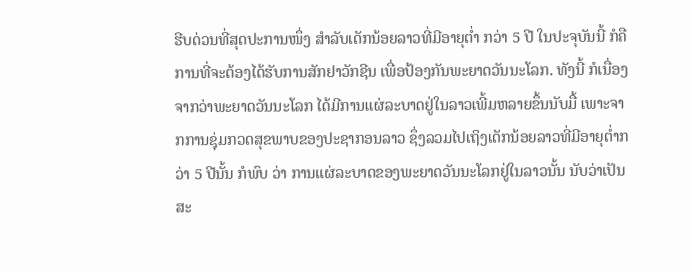ຮີບດ່ວນທີ່ສຸດປະການໜຶ່ງ ສຳລັບເດັກນ້ອຍລາວທີ່ມີອາຍຸຕໍ່າ ກວ່າ 5 ປີ ໃນປະຈຸບັນນີ້ ກໍຄື ການທີ່ຈະຕ້ອງໄດ້ຮັບການສັກຢາວັກຊີນ ເພື່ອປ້ອງກັນພະຍາດວັນນະໂລກ. ທັງນີ້ ກໍເນື່ອງຈາກວ່າພະຍາດວັນນະໂລກ ໄດ້ມີການແຜ່ລະບາດຢູ່ໃນລາວເພີ້ມຫລາຍຂຶ້ນນັບມື້ ເພາະຈາກການຊຸ່ມກວດສຸຂພາບຂອງປະຊາກອນລາວ ຊຶ່ງລວມໄປເຖິງເດັກນ້ອຍລາວທີ່ມີອາຍຸຕໍ່າກວ່າ 5 ປີນັ້ນ ກໍພົບ ວ່າ ການແຜ່ລະບາດຂອງພະຍາດວັນນະໂລກຢູ່ໃນລາວນັ້ນ ນັບວ່າເປັນສະ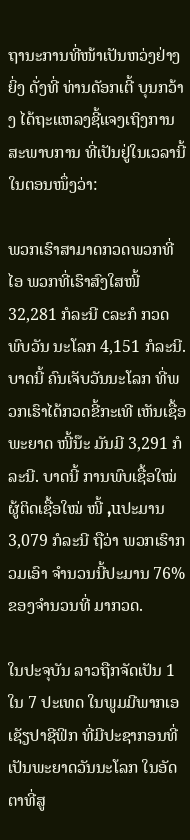ຖານະການທີ່ໜ້າເປັນຫວ່ງຢ່າງຍິ່ງ ດັ່ງທີ່ ທ່ານດັອກເຕີ້ ບຸນກວ້າງ ໄດ້ຖະແຫລງຊີ້ແຈງເຖິງການສະພາບການ ທີ່ເປັນຢູ່ໃນເວລານີ້ໃນຕອນໜຶ່ງວ່າ:

ພວກເຮົາສາມາດກວດພວກທີ່ໄອ ພວກທີ່ເຮົາສົງໃສໜີ້ 32,281 ກໍລະນີ cລະກໍ ກວດພົບວັນ ນະໂລກ 4,151 ກໍລະນີ. ບາດນີ້ ຄົນເຈັບວັນນະໂລກ ທີ່ພວກເຮົາໄດ້ກວດຂີ້ກະເທີ ເຫັນເຊື້ອ ພະຍາດ ໜີ້ນ໊ະ ມັນມີ 3,291 ກໍລະນີ. ບາດນີ້ ການພົບເຊື້ອໃໝ່ ຜູ້ຕິດເຊື້ອໃໝ່ ໜີ້ ,uປະມານ 3,079 ກໍລະນີ ຖືວ່າ ພວກເຮົາກວມເອົາ ຈຳນວນນີ້ປະມານ 76% ຂອງຈຳນວນທີ່ ມາກວດ.

ໃນປະຈຸບັນ ລາວຖືກຈັດເປັນ 1 ໃນ 7 ປະເທດ ໃນພູມມີພາກເອເຊັຽປາຊີຟິກ ທີ່ມີປະຊາກອນທີ່ເປັນພະຍາດວັນນະໂລກ ໃນອັດຕາທີ່ສູ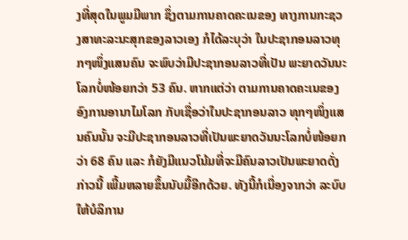ງທີ່ສຸດໃນພູມມີພາກ ຊຶ່ງຕາມການຄາດຄະເນຂອງ ທາງການກະຊວງສາທະລະນະສຸກຂອງລາວເອງ ກໍໄດ້ລະບຸວ່າ ໃນປະຊາກອນລາວທຸກໆໜຶ່ງແສນຄົນ ຈະພົບວ່າມີປະຊາກອນລາວທີ່ເປັນ ພະຍາດວັນນະໂລກບໍ່ໜ້ອຍກວ່າ 53 ຄົນ. ຫາກແຕ່ວ່າ ຕາມການຄາດຄະເນຂອງອົງການອານາໄມໂລກ ກັບເຊື່ອວ່າໃນປະຊາກອນລາວ ທຸກໆໜຶ່ງແສນຄົນນັ້ນ ຈະມີປະຊາກອນລາວທີ່ເປັນພະຍາດວັນນະໂລກບໍ່ໜ້ອຍກວ່າ 68 ຄົນ ແລະ ກໍຍັງມີແນວໂນ້ມທີ່ຈະມີຄົນລາວເປັນພະຍາດດັ່ງກ່າວນີ້ ເພີ້ມຫລາຍຂຶ້ນນັບມື້ອີກດ້ວຍ. ທັງນີ້ກໍເນື່ອງຈາກວ່າ ລະບົບໃຫ້ບໍລິການ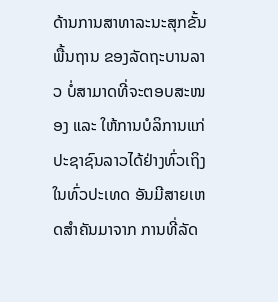ດ້ານການສາທາລະນະສຸກຂັ້ນພື້ນຖານ ຂອງລັດຖະບານລາວ ບໍ່ສາມາດທີ່ຈະຕອບສະໜອງ ແລະ ໃຫ້ການບໍລິການແກ່ປະຊາຊົນລາວໄດ້ຢ່າງທົ່ວເຖິງໃນທົ່ວປະເທດ ອັນມີສາຍເຫດສຳຄັນມາຈາກ ການທີ່ລັດ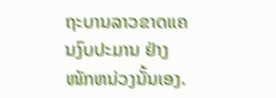ຖະບານລາວຂາດແຄນງົບປະມານ ຢ່າງໜັກຫນ່ວງນັ້ນເອງ.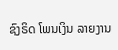ຊົງຣິດ ໂພນເງິນ ລາຍງານ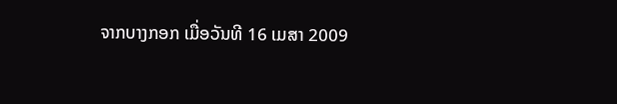ຈາກບາງກອກ ເມື່ອວັນທີ 16 ເມສາ 2009